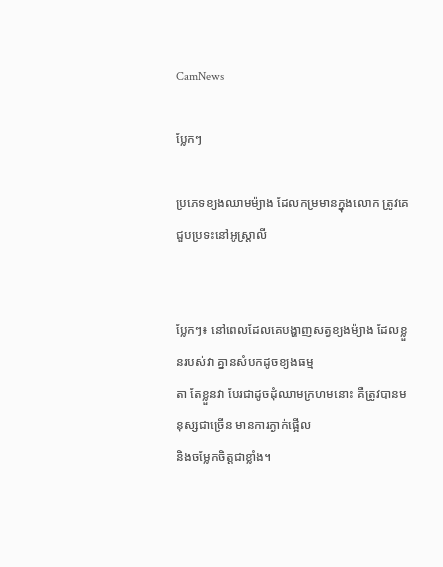CamNews

ប្លែកៗ

ប្រភេទខ្យងឈាមម៉្យាង ដែលកម្រមានក្នុងលោក ត្រូវគេជួបប្រទះនៅអូស្រ្ដាលី


ប្លែកៗ៖ នៅពេលដែលគេបង្ហាញសត្វខ្យងម៉្យាង ដែលខ្លួនរបស់វា គ្នានសំបកដូចខ្យងធម្ម
តា តែខ្លួនវា បែរជាដូចដុំឈាមក្រហមនោះ គឺត្រូវបានមនុស្សជាច្រើន មានការភ្ងាក់ផ្អើល
និងចម្លែកចិត្ដជាខ្លាំង។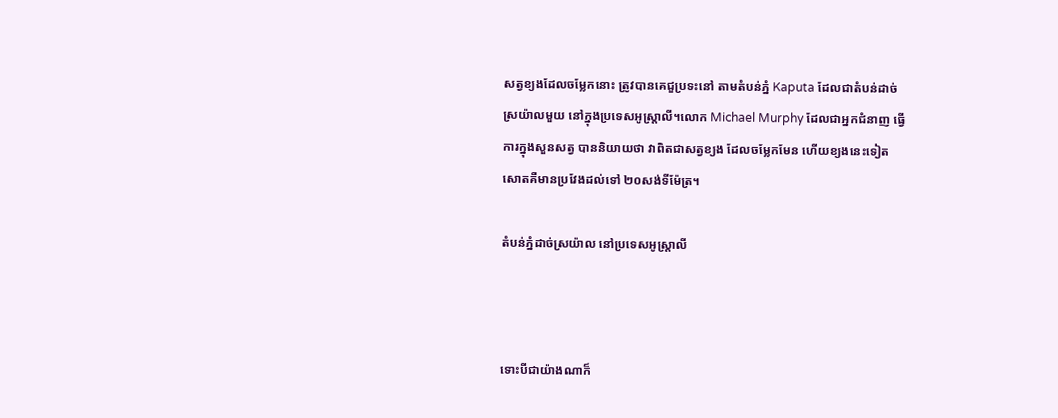សត្វខ្យងដែលចម្លែកនោះ ត្រូវបានគេជួប្រទះនៅ តាមតំបន់ភ្នំ Kaputa ដែលជាតំបន់ដាច់
ស្រយ៉ាលមួយ នៅក្នុងប្រទេសអូស្រ្ដាលី។លោក Michael Murphy ដែលជាអ្នកជំនាញ ធ្វើ
ការក្នុងសួនសត្វ បាននិយាយថា វាពិតជាសត្វខ្យង ដែលចម្លែកមែន ហើយខ្យងនេះទៀត
សោតគឺមានប្រវែងដល់ទៅ ២០សង់ទីម៉ែត្រ។

តំបន់ភ្នំដាច់ស្រយ៉ាល នៅប្រទេសអូស្រ្ដាលី



ទោះបីជាយ៉ាងណាក៏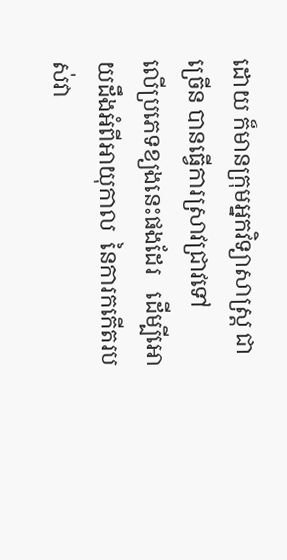ដោយ ក៏មានក្រុមអ្នកវិទ្យាសាស្រ្ដ ជាច្រើន បានធ្វើការស្រាវជ្រាវទៅ
លើប្រភេទខ្យងនេះផងដែរ   ដើម្បីអោយដឹងអំពីអាយុកាល  នៃការកកើតរបស់វា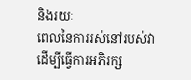និងរយៈ
ពេលនៃការរស់នៅរបស់វា ដើម្បីធ្វើការអភិរក្ស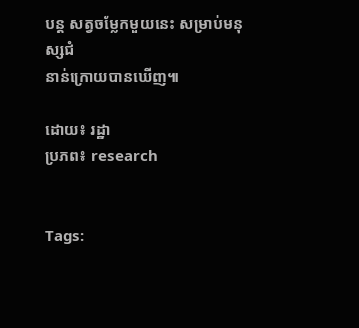បន្ដ សត្វចម្លែកមួយនេះ សម្រាប់មនុស្សជំ
នាន់ក្រោយបានឃើញ៕

ដោយ៖ រដ្ឋា
ប្រភព៖ research


Tags: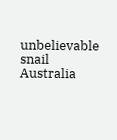unbelievable snail Australia